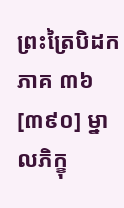ព្រះត្រៃបិដក ភាគ ៣៦
[៣៩០] ម្នាលភិក្ខុ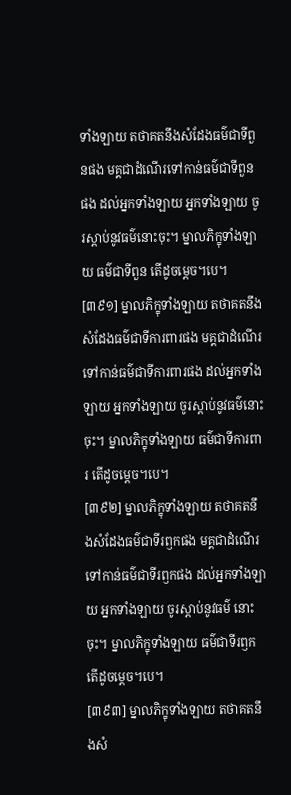ទាំងឡាយ តថាគតនឹងសំដែងធម៌ជាទីពួនផង មគ្គជាដំណើរទៅកាន់ធម៌ជាទីពួនផង ដល់អ្នកទាំងឡាយ អ្នកទាំងឡាយ ចូរស្តាប់នូវធម៌នោះចុះ។ ម្នាលភិក្ខុទាំងឡាយ ធម៌ជាទីពួន តើដូចម្តេច។បេ។
[៣៩១] ម្នាលភិក្ខុទាំងឡាយ តថាគតនឹងសំដែងធម៌ជាទីការពារផង មគ្គជាដំណើរទៅកាន់ធម៌ជាទីការពារផង ដល់អ្នកទាំងឡាយ អ្នកទាំងឡាយ ចូរស្តាប់នូវធម៌នោះចុះ។ ម្នាលភិក្ខុទាំងឡាយ ធម៌ជាទីការពារ តើដូចម្តេច។បេ។
[៣៩២] ម្នាលភិក្ខុទាំងឡាយ តថាគតនឹងសំដែងធម៌ជាទីរឭកផង មគ្គជាដំណើរទៅកាន់ធម៌ជាទីរឭកផង ដល់អ្នកទាំងឡាយ អ្នកទាំងឡាយ ចូរស្តាប់នូវធម៌ នោះចុះ។ ម្នាលភិក្ខុទាំងឡាយ ធម៌ជាទីរឭក តើដូចម្តេច។បេ។
[៣៩៣] ម្នាលភិក្ខុទាំងឡាយ តថាគតនឹងសំ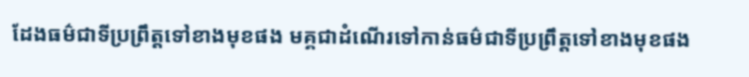ដែងធម៌ជាទីប្រព្រឹត្តទៅខាងមុខផង មគ្គជាដំណើរទៅកាន់ធម៌ជាទីប្រព្រឹត្តទៅខាងមុខផង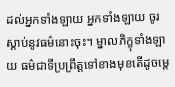ដល់អ្នកទាំងឡាយ អ្នកទាំងឡាយ ចូរស្តាប់នូវធម៌នោះចុះ។ ម្នាលភិក្ខុទាំងឡាយ ធម៌ជាទីប្រព្រឹត្តទៅខាងមុខតើដូចម្តេ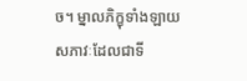ច។ ម្នាលភិក្ខុទាំងឡាយ សភាវៈដែលជាទី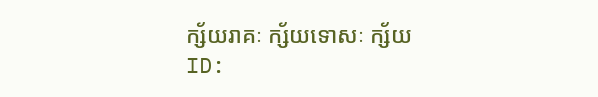ក្ស័យរាគៈ ក្ស័យទោសៈ ក្ស័យ
ID: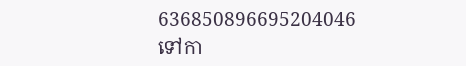636850896695204046
ទៅកា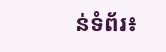ន់ទំព័រ៖